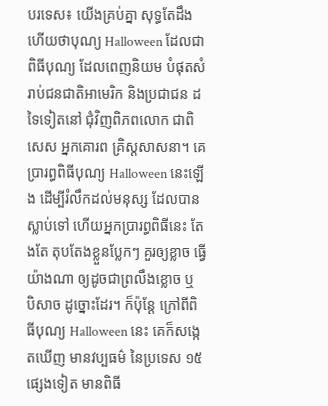បរទេស៖ យើងគ្រប់គ្នា សុទ្ធតែដឹង ហើយថាបុណ្យ Halloween ដែលជាពិធីបុណ្យ ដែលពេញនិយម បំផុតសំរាប់ជនជាតិអាមេរិក និងប្រជាជន ដទៃទៀតនៅ ជុំវិញពិភពលោក ជាពិសេស អ្នកគោរព គ្រិស្តសាសនា។ គេប្រារព្ធពិធីបុណ្យ Halloween នេះឡើង ដើម្បីរំលឹកដល់មនុស្ស ដែលបាន ស្លាប់ទៅ ហើយអ្នកប្រារព្ធពិធីនេះ តែងតែ តុបតែងខ្លួនប្លែកៗ គួរឲ្យខ្លាច ធ្វើយ៉ាងណា ឲ្យដូចជាព្រលឹងខ្លោច ឬ បិសាច ដូច្នោះដែរ។ ក៏ប៉ុន្តែ ក្រៅពីពិធីបុណ្យ Halloween នេះ គេក៏សង្កេតឃើញ មានវប្បធម៌ នៃប្រទេស ១៥ ផ្សេងទៀត មានពិធី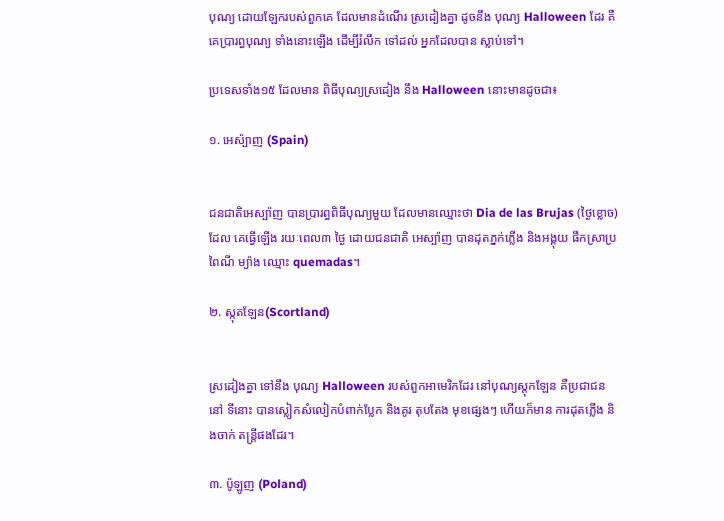បុណ្យ ដោយឡែករបស់ពួកគេ ដែលមានដំណើរ ស្រដៀងគ្នា ដូចនឹង បុណ្យ Halloween ដែរ គឺគេប្រារព្ធបុណ្យ ទាំងនោះឡើង ដើម្បីរំលឹក ទៅដល់ អ្នកដែលបាន ស្លាប់ទៅ។

ប្រទេសទាំង១៥ ដែលមាន ពិធីបុណ្យស្រដៀង នឹង Halloween នោះមានដូចជា៖

១. អេស៉្បាញ (Spain)


ជនជាតិអេស្ប៉ាញ បានប្រារព្ធពិធីបុណ្យមួយ ដែលមានឈ្មោះថា Dia de las Brujas (ថ្ងៃខ្លោច) ដែល គេធ្វើឡើង រយៈពេល៣ ថ្ងៃ ដោយជនជាតិ អេស្ប៉ាញ បានដុតភ្នក់ភ្លើង និងអង្គុយ ផឹកស្រាប្រពៃណី ម្យ៉ាង ឈ្មោះ quemadas។

២. ស្កុតឡែន(Scortland)


ស្រដៀងគ្នា ទៅនឹង បុណ្យ Halloween របស់ពួកអាមេរិកដែរ នៅបុណ្យស្តុកឡែន គឺប្រជាជននៅ ទីនោះ បានស្លៀកសំលៀកបំពាក់ប្លែក និងគូរ តុបតែង មុខផ្សេងៗ ហើយក៏មាន ការដុតភ្លើង និងចាក់ តន្ត្រីផងដែរ។

៣. ប៉ូឡូញ (Poland)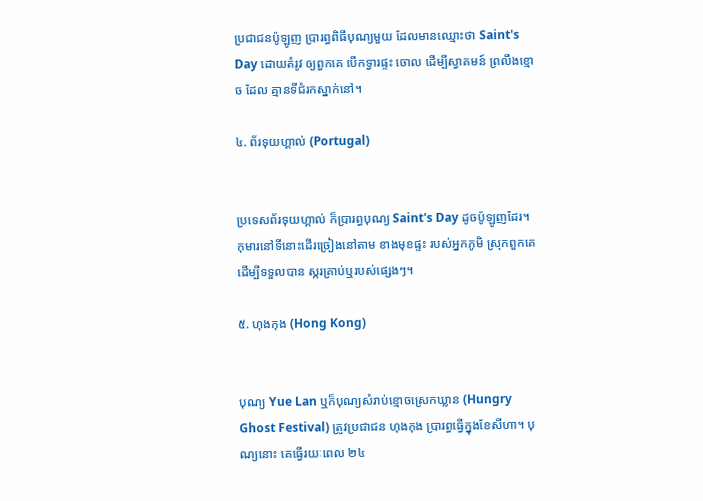ប្រជាជនប៉ូឡូញ ប្រារព្ធពិធីបុណ្យមួយ ដែលមានឈ្មោះថា Saint's Day ដោយតំរូវ ឲ្យពួកគេ បើកទ្វារផ្ទះ ចោល ដើម្បីស្វាគមន៍ ព្រលឹងខ្មោច ដែល គ្មានទីជំរកស្នាក់នៅ។

៤. ព័រទុយហ្គាល់ (Portugal)


ប្រទេសព័រទុយហ្គាល់ ក៏ប្រារព្ធបុណ្យ Saint's Day ដូចប៉ូឡូញដែរ។ កុមារនៅទីនោះដើរច្រៀងនៅតាម ខាងមុខផ្ទះ របស់អ្នកភូមិ ស្រុកពួកគេ ដើម្បីទទួលបាន ស្ករគ្រាប់ឬរបស់ផ្សេងៗ។

៥. ហុងកុង (Hong Kong)


បុណ្យ Yue Lan ឬក៏បុណ្យសំរាប់ខ្មោចស្រេកឃ្លាន (Hungry Ghost Festival) ត្រូវប្រជាជន ហុងកុង ប្រារព្ធធ្វើក្នុងខែសីហា។ បុណ្យនោះ គេធ្វើរយៈពេល ២៤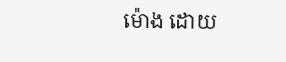ម៉ោង ដោយ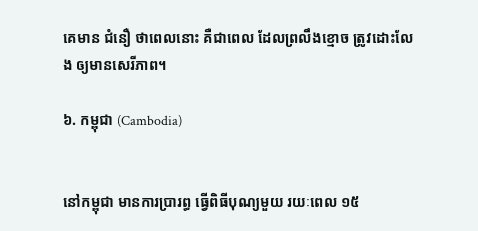គេមាន ជំនឿ ថាពេលនោះ គឺជាពេល ដែលព្រលឹងខ្មោច ត្រូវដោះលែង ឲ្យមានសេរីភាព។

៦. កម្ពុជា (Cambodia)


នៅកម្ពុជា មានការប្រារព្ធ ធ្វើពិធីបុណ្យមួយ រយៈពេល ១៥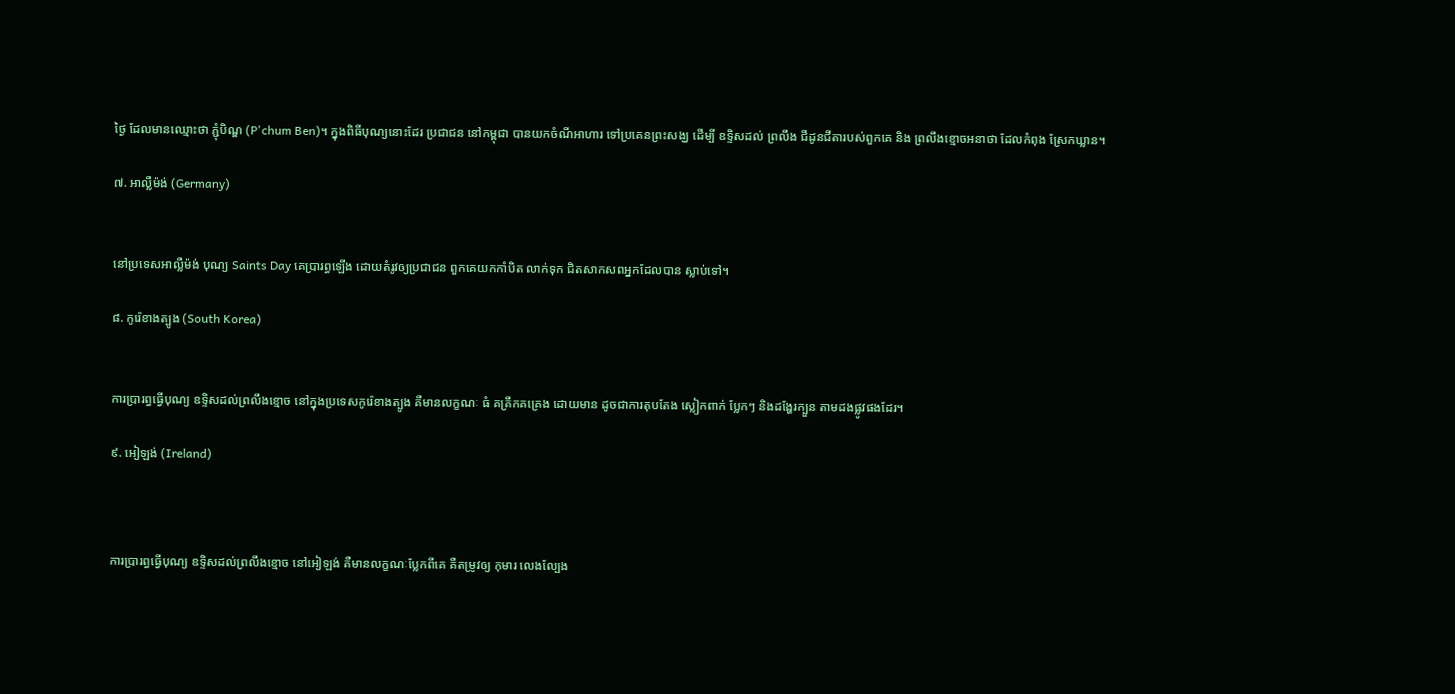ថ្ងៃ ដែលមានឈ្មោះថា ភ្ជុំបិណ្ឌ (P'chum Ben)។ ក្នុងពិធីបុណ្យនោះដែរ ប្រជាជន នៅកម្ពុជា បានយកចំណីអាហារ ទៅប្រគេនព្រះសង្ឃ ដើម្បី ឧទ្ទិសដល់ ព្រលឹង ជីដូនជីតារបស់ពួកគេ និង ព្រលឹងខ្មោចអនាថា ដែលកំពុង ស្រែកឃ្លាន។

៧. អាល្លឺម៉ង់ (Germany)


នៅប្រទេសអាល្លឺម៉ង់ បុណ្យ Saints Day គេប្រារព្ធឡើង ដោយតំរូវឲ្យប្រជាជន ពួកគេយកកាំបិត លាក់ទុក ជិតសាកសពអ្នកដែលបាន ស្លាប់ទៅ។

៨. កូរ៉េខាងត្បូង (South Korea)


ការប្រារព្ធធ្វើបុណ្យ ឧទ្ទិសដល់ព្រលឹងខ្មោច នៅក្នុងប្រទេសកូរ៉េខាងត្បូង គឺមានលក្ខណៈ ធំ គគ្រឹកគគ្រេង ដោយមាន ដូចជាការតុបតែង ស្លៀកពាក់ ប្លែកៗ និងដង្ហែរក្បួន តាមដងផ្លូវផងដែរ។

៩. អៀឡង់ (Ireland)



ការប្រារព្ធធ្វើបុណ្យ ឧទ្ទិសដល់ព្រលឹងខ្មោច នៅអៀឡង់ គឺមានលក្ខណៈប្លែកពីគេ គឺតម្រូវឲ្យ កុមារ លេងល្បែង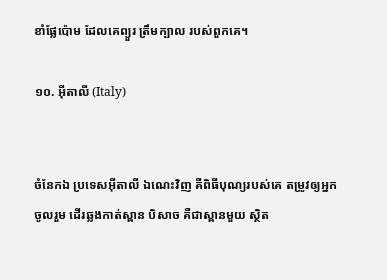ខាំផ្លែប៉ោម ដែលគេព្យួរ ត្រឹមក្បាល របស់ពួកគេ។

១០. អ៊ីតាលី (Italy)


ចំនែកឯ ប្រទេសអ៊ីតាលី ឯណេះវិញ គឺពិធីបុណ្យរបស់គេ តម្រូវឲ្យអ្នកចូលរួម ដើរឆ្លងកាត់ស្ពាន បិសាច គឺជាស្ពានមួយ ស្ថិត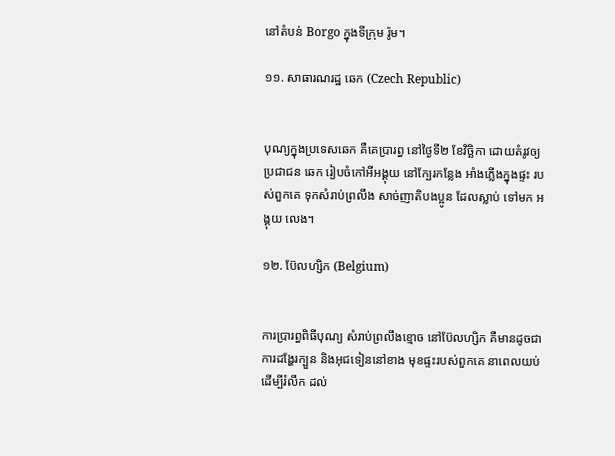នៅតំបន់ Borgo ក្នុងទីក្រុម រ៉ូម។

១១. សាធារណរដ្ឋ ឆេក (Czech Republic)


បុណ្យក្នុងប្រទេសឆេក គឺគេប្រារព្ធ នៅថ្ងៃទី២ ខែវិច្ឆិកា ដោយតំរូវឲ្យ ប្រជាជន ឆេក រៀបចំកៅអីអង្គុយ នៅក្បែរកន្លែង អាំងភ្លើងក្នុងផ្ទះ របស់ពួកគេ ទុកសំរាប់ព្រលឹង សាច់ញាតិបងប្អូន ដែលស្លាប់ ទៅមក អង្គុយ លេង។

១២. ប៊ែលហ្សិក (Belgium)


ការប្រារព្ធពិធីបុណ្យ សំរាប់ព្រលឹងខ្មោច នៅប៊ែលហ្សិក គឺមានដូចជាការដង្ហែរក្បួន និងអុជទៀននៅខាង មុខផ្ទះរបស់ពួកគេ នាពេលយប់ ដើម្បីរំលឹក ដល់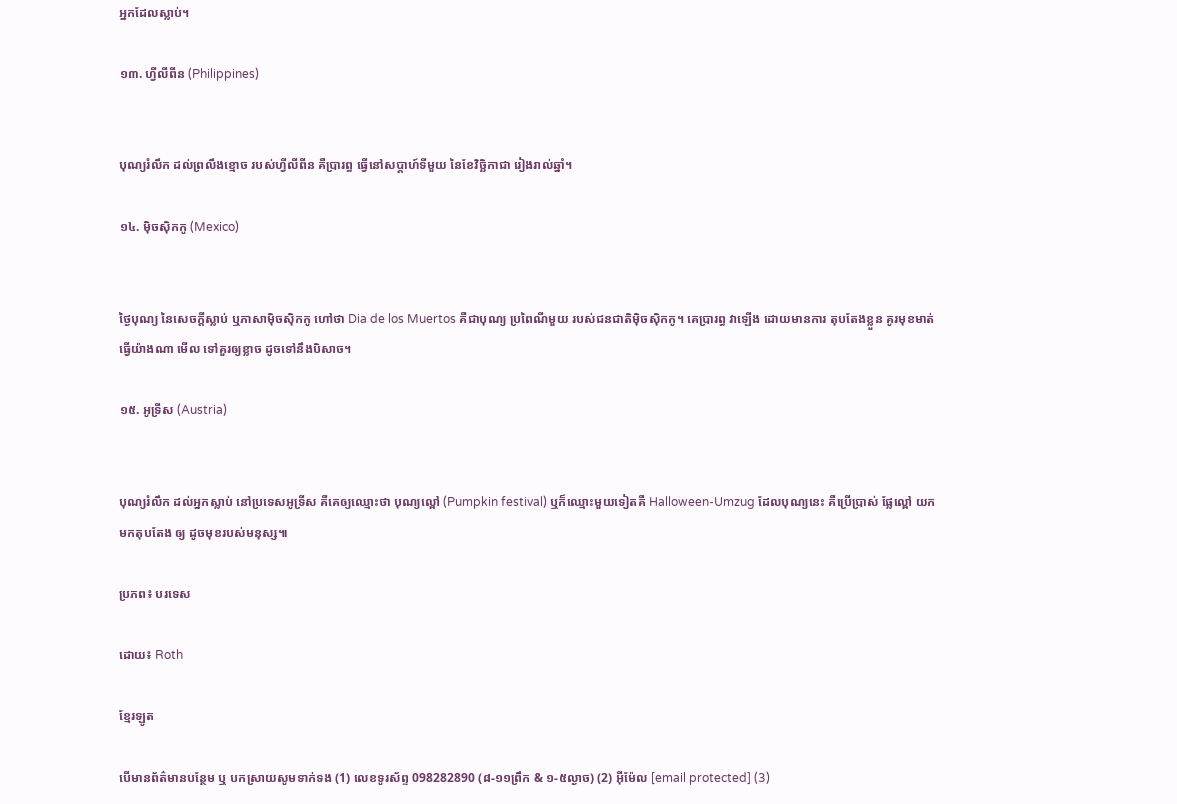អ្នកដែលស្លាប់។

១៣. ហ្វីលីពីន (Philippines)


បុណ្យរំលឹក ដល់ព្រលឹងខ្មោច របស់ហ្វីលីពីន គឺប្រារព្ធ ធ្វើនៅសប្តាហ៍ទីមួយ នៃខែវិច្ឆិកាជា រៀងរាល់ឆ្នាំ។

១៤. ម៉ិចស៊ិកកូ (Mexico)


ថ្ងៃបុណ្យ នៃសេចក្តីស្លាប់ ឬភាសាម៉ិចស៊ិកកូ ហៅថា Dia de los Muertos គឺជាបុណ្យ ប្រពៃណីមួយ របស់ជនជាតិម៉ិចស៊ិកកូ។ គេប្រារព្ធ វាឡើង ដោយមានការ តុបតែងខ្លួន គូរមុខមាត់ ធ្វើយ៉ាងណា មើល ទៅគួរឲ្យខ្លាច ដូចទៅនឹងបិសាច។

១៥. អូទ្រីស (Austria)


បុណ្យរំលឹក ដល់អ្នកស្លាប់ នៅប្រទេសអូទ្រីស គឺគេឲ្យឈ្មោះថា បុណ្យល្ពៅ (Pumpkin festival) ឬក៏ឈ្មោះមួយទៀតគឺ Halloween-Umzug ដែលបុណ្យនេះ គឺប្រើប្រាស់ ផ្លែល្ពៅ យកមកតុបតែង ឲ្យ ដូចមុខរបស់មនុស្ស៕

ប្រភព៖ បរទេស

ដោយ៖ Roth

ខ្មែរឡូត

បើមានព័ត៌មានបន្ថែម ឬ បកស្រាយសូមទាក់ទង (1) លេខទូរស័ព្ទ 098282890 (៨-១១ព្រឹក & ១-៥ល្ងាច) (2) អ៊ីម៉ែល [email protected] (3)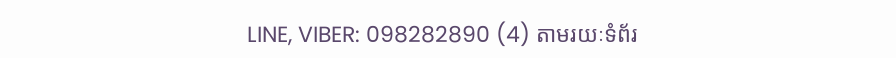LINE, VIBER: 098282890 (4) តាមរយៈទំព័រ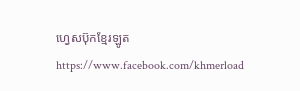ហ្វេសប៊ុកខ្មែរឡូត https://www.facebook.com/khmerload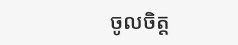ចូលចិត្ត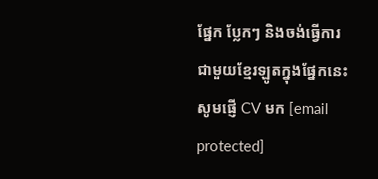ផ្នែក ប្លែកៗ និងចង់ធ្វើការជាមួយខ្មែរឡូតក្នុងផ្នែកនេះ សូមផ្ញើ CV មក [email protected]